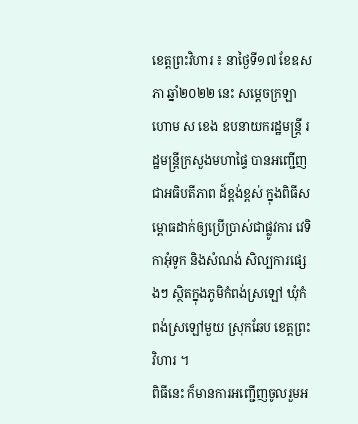ខេត្តព្រះវិហារ ៖ នាថ្ងៃទី១៧ ខែឧសភា ឆ្នាំ២០២២ នេះ សម្តេចក្រឡាហោម ស ខេង ឧបនាយករដ្ឋមន្ត្រី រដ្ឋមន្ត្រីក្រសួងមហាផ្ទៃ បានអញ្ជើញជាអធិបតីភាព ដ៍ខ្ពង់ខ្ពស់ ក្នុងពិធីសម្ពោធដាក់ឲ្យប្រើប្រាស់ជាផ្លូវការ វេទិកាអុំទូក និងសំណង់ សិល្បការផ្សេងៗ ស្ថិតក្នុងភូមិកំពង់ស្រឡៅ ឃុំកំពង់ស្រឡៅមួយ ស្រុកឆែប ខេត្តព្រះវិហារ ។
ពិធីនេះ ក៏មានការអញ្ជើញចូលរួមអ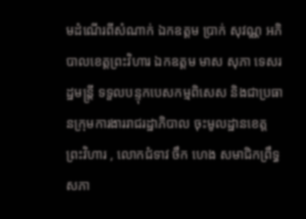មដំណើរពីសំណាក់ ឯកឧត្តម ប្រាក់ សុវណ្ណ អភិបាលខេត្តព្រះវិហារ ឯកឧត្តម មាស សុភា ទេសរដ្ឋមន្ត្រី ទទួលបន្ទុកបេសកម្មពិសេស និងជាប្រធានក្រុមការងាររាជរដ្ឋាភិបាល ចុះមូលដ្ឋានខេត្តព្រះវិហារ , លោកជំទាវ ចឹក ហេង សមាជិកព្រឹទ្ធសភា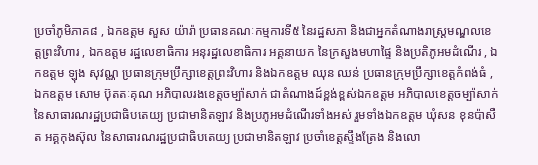ប្រចាំភូមិភាគ៨ , ឯកឧត្តម សួស យ៉ារ៉ា ប្រធានគណៈកម្មការទី៥ នៃរដ្ឋសភា និងជាអ្នកតំណាងរាស្ត្រមណ្ឌលខេត្តព្រះវិហារ , ឯកឧត្តម រដ្ឋលេខាធិការ អនុរដ្ឋលេខាធិការ អគ្គនាយក នៃក្រសួងមហាផ្ទៃ និងប្រតិភូអមដំណើរ , ឯកឧត្តម ឡុង សុវណ្ណ ប្រធានក្រុមប្រឹក្សាខេត្តព្រះវិហារ និងឯកឧត្តម ឈុន ឈន់ ប្រធានក្រុមប្រឹក្សាខេត្តកំពង់ធំ , ឯកឧត្តម សោម ប៊ុតតៈគុណ អភិបាលរងខេត្តចម្ប៉ាសាក់ ជាតំណាងដ៍ខ្ពង់ខ្ពស់ឯកឧត្តម អភិបាលខេត្តចម្ប៉ាសាក់ នៃសាធារណរដ្ឋប្រជាធិបតេយ្យ ប្រជាមានិតឡាវ និងប្រភូអមដំណើរទាំងអស់ រួមទាំងឯកឧត្តម ឃុំសន ខុនប៉ាសឺត អគ្គកុងស៊ុល នៃសាធារណរដ្ឋប្រជាធិបតេយ្យ ប្រជាមានិតឡាវ ប្រចាំខេត្តស្ទឹងត្រែង និងលោ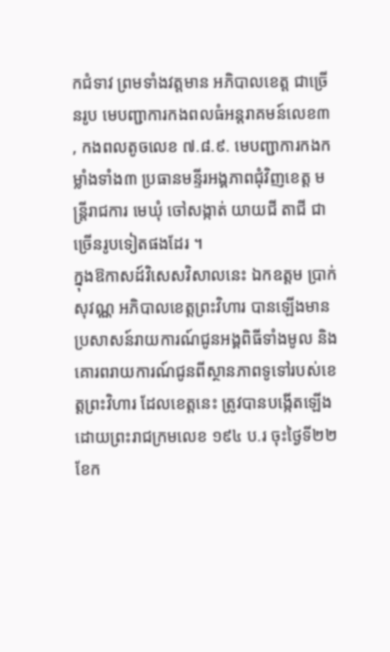កជំទាវ ព្រមទាំងវត្តមាន អភិបាលខេត្ត ជាច្រើនរូប មេបញ្ជាការកងពលធំអន្តរាគមន៍លេខ៣ , កងពលតូចលេខ ៧.៨.៩. មេបញ្ជាការកងកម្លាំងទាំង៣ ប្រធានមន្ទីរអង្គភាពជុំវិញខេត្ត មន្ត្រីរាជការ មេឃុំ ចៅសង្កាត់ យាយជី តាជី ជាច្រើនរូបទៀតផងដែរ ។
ក្នុងឱកាសដ៍វិសេសវិសាលនេះ ឯកឧត្តម ប្រាក់ សុវណ្ណ អភិបាលខេត្តព្រះវិហារ បានឡើងមានប្រសាសន៍រាយការណ៍ជូនអង្គពិធីទាំងមូល និងគោរពរាយការណ៍ជូនពីស្ថានភាពទូទៅរបស់ខេត្តព្រះវិហារ ដែលខេត្តនេះ ត្រូវបានបង្កើតឡើងដោយព្រះរាជក្រមលេខ ១៩៤ ប.រ ចុះថ្ងៃទី២២ ខែក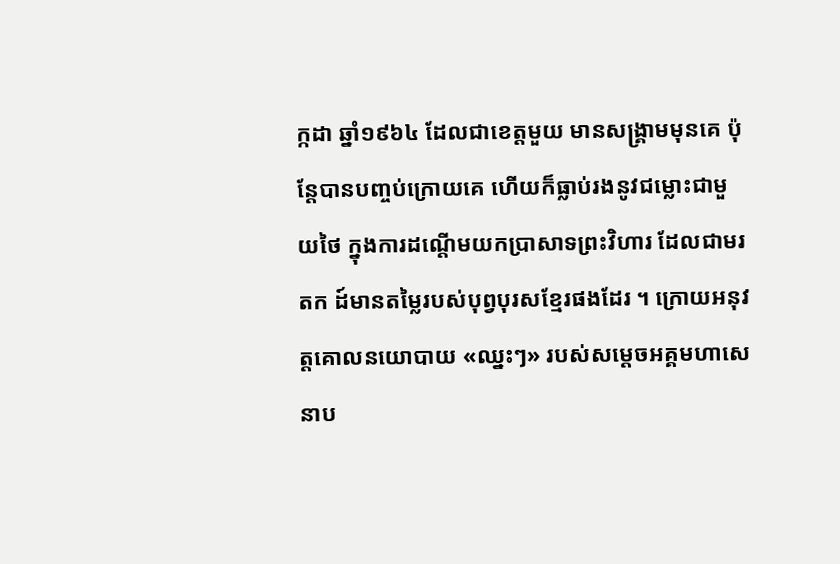ក្កដា ឆ្នាំ១៩៦៤ ដែលជាខេត្តមួយ មានសង្គ្រាមមុនគេ ប៉ុន្តែបានបញ្ចប់ក្រោយគេ ហើយក៏ធ្លាប់រងនូវជម្លោះជាមួយថៃ ក្នុងការដណ្តើមយកប្រាសាទព្រះវិហារ ដែលជាមរតក ដ៍មានតម្លៃរបស់បុព្វបុរសខ្មែរផងដែរ ។ ក្រោយអនុវត្តគោលនយោបាយ «ឈ្នះៗ» របស់សម្តេចអគ្គមហាសេនាប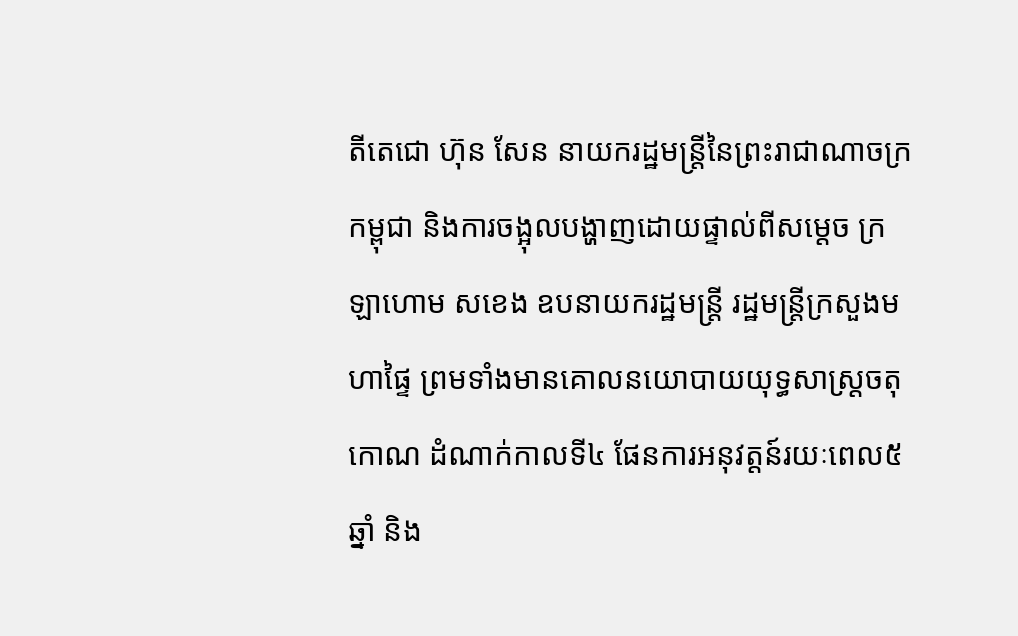តីតេជោ ហ៊ុន សែន នាយករដ្ឋមន្ត្រីនៃព្រះរាជាណាចក្រកម្ពុជា និងការចង្អុលបង្ហាញដោយផ្ទាល់ពីសម្តេច ក្រឡាហោម សខេង ឧបនាយករដ្ឋមន្ត្រី រដ្ឋមន្ត្រីក្រសួងមហាផ្ទៃ ព្រមទាំងមានគោលនយោបាយយុទ្ធសាស្ត្រចតុកោណ ដំណាក់កាលទី៤ ផែនការអនុវត្តន៍រយៈពេល៥ឆ្នាំ និង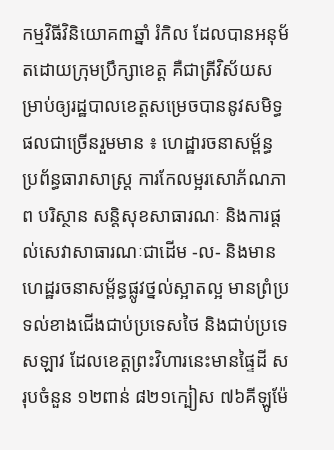កម្មវិធីវិនិយោគ៣ឆ្នាំ រំកិល ដែលបានអនុម័តដោយក្រុមប្រឹក្សាខេត្ត គឺជាត្រីវិស័យសម្រាប់ឲ្យរដ្ឋបាលខេត្តសម្រេចបាននូវសមិទ្ធផលជាច្រើនរួមមាន ៖ ហេដ្ឋារចនាសម្ព័ន្ធ ប្រព័ន្ធធារាសាស្ត្រ ការកែលម្អរសោភ័ណភាព បរិស្ថាន សន្តិសុខសាធារណៈ និងការផ្តល់សេវាសាធារណៈជាដើម -ល- និងមានហេដ្ឋរចនាសម្ព័ន្ធផ្លូវថ្នល់ស្អាតល្អ មានព្រំប្រទល់ខាងជើងជាប់ប្រទេសថៃ និងជាប់ប្រទេសឡាវ ដែលខេត្តព្រះវិហារនេះមានផ្ទៃដី សរុបចំនួន ១២ពាន់ ៨២១ក្បៀស ៧៦គីឡូម៉ែ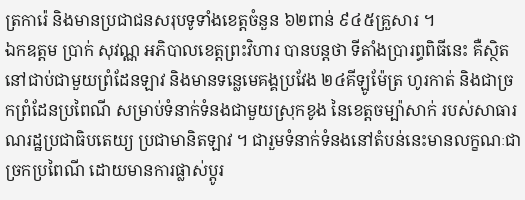ត្រការ៉េ និងមានប្រជាជនសរុបទូទាំងខេត្តចំនួន ៦២ពាន់ ៩៤៥គ្រួសារ ។
ឯកឧត្តម ប្រាក់ សុវណ្ណ អភិបាលខេត្តព្រះវិហារ បានបន្តថា ទីតាំងប្រារព្ធពិធីនេះ គឺស្ថិតនៅជាប់ជាមួយព្រំដែនឡាវ និងមានទន្លេមេគង្គប្រវែង ២៤គីឡូម៉ែត្រ ហូរកាត់ និងជាច្រកព្រំដែនប្រពៃណី សម្រាប់ទំនាក់ទំនងជាមួយស្រុកខូង នៃខេត្តចម្ប៉ាសាក់ របស់សាធារណរដ្ឋប្រជាធិបតេយ្យ ប្រជាមានិតឡាវ ។ ជារួមទំនាក់ទំនងនៅតំបន់នេះមានលក្ខណៈជាច្រកប្រពៃណី ដោយមានការផ្លាស់ប្តូរ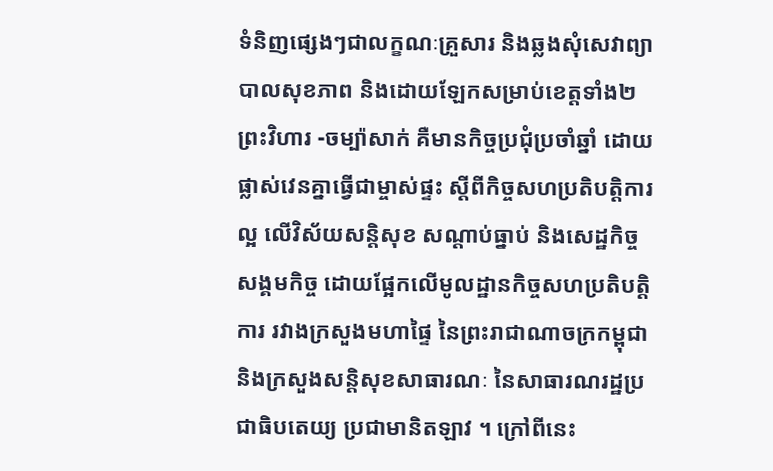ទំនិញផ្សេងៗជាលក្ខណៈគ្រួសារ និងឆ្លងសុំសេវាព្យាបាលសុខភាព និងដោយឡែកសម្រាប់ខេត្តទាំង២ ព្រះវិហារ -ចម្ប៉ាសាក់ គឺមានកិច្ចប្រជុំប្រចាំឆ្នាំ ដោយផ្លាស់វេនគ្នាធ្វើជាម្ចាស់ផ្ទះ ស្តីពីកិច្ចសហប្រតិបត្តិការល្អ លើវិស័យសន្តិសុខ សណ្តាប់ធ្នាប់ និងសេដ្ឋកិច្ចសង្គមកិច្ច ដោយផ្អែកលើមូលដ្ឋានកិច្ចសហប្រតិបត្តិការ រវាងក្រសួងមហាផ្ទៃ នៃព្រះរាជាណាចក្រកម្ពុជា និងក្រសួងសន្តិសុខសាធារណៈ នៃសាធារណរដ្ឋប្រជាធិបតេយ្យ ប្រជាមានិតឡាវ ។ ក្រៅពីនេះ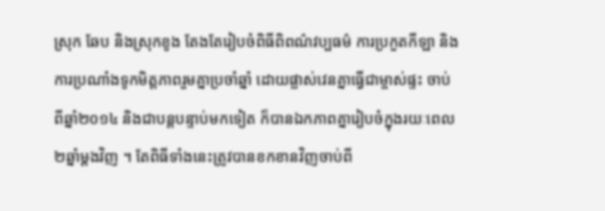ស្រុក ឆែប និងស្រុកខូង តែងតែរៀបចំពិធីពិពណ៌វប្បធម៌ ការប្រកួតកីឡា និងការប្រណាំងទូកមិត្តភាពរួមគ្នាប្រចាំឆ្នាំ ដោយផ្លាស់វេនគ្នាធ្វើជាម្ចាស់ផ្ទះ ចាប់ពីឆ្នាំ២០១៤ និងជាបន្តបន្ទាប់មកទៀត ក៏បានឯកភាពគ្នារៀបចំក្នុងរយៈពេល ២ឆ្នាំម្តងវិញ ។ តែពិធីទាំងនេះត្រូវបានខកខានវិញចាប់ពី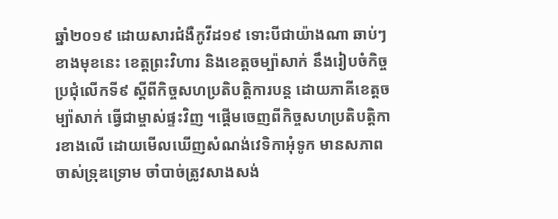ឆ្នាំ២០១៩ ដោយសារជំងឺកូវីដ១៩ ទោះបីជាយ៉ាងណា ឆាប់ៗខាងមុខនេះ ខេត្តព្រះវិហារ និងខេត្តចម្ប៉ាសាក់ នឹងរៀបចំកិច្ចប្រជុំលើកទី៩ ស្តីពីកិច្ចសហប្រតិបត្តិការបន្ត ដោយភាគីខេត្តចម្ប៉ាសាក់ ធ្វើជាម្ចាស់ផ្ទះវិញ ។ផ្តើមចេញពីកិច្ចសហប្រតិបត្តិការខាងលើ ដោយមើលឃើញសំណង់វេទិកាអុំទូក មានសភាពចាស់ទ្រុឌទ្រោម ចាំបាច់ត្រូវសាងសង់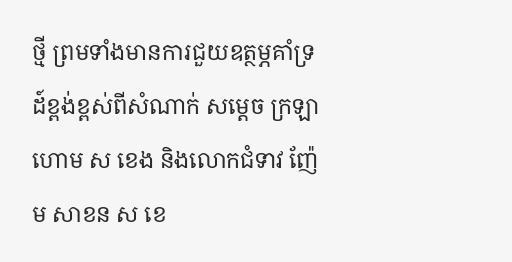ថ្មី ព្រមទាំងមានការជួយឧត្ថម្ភគាំទ្រដ៍ខ្ពង់ខ្ពស់ពីសំណាក់ សម្តេច ក្រឡាហោម ស ខេង និងលោកជំទាវ ញ៉ែម សាខន ស ខេ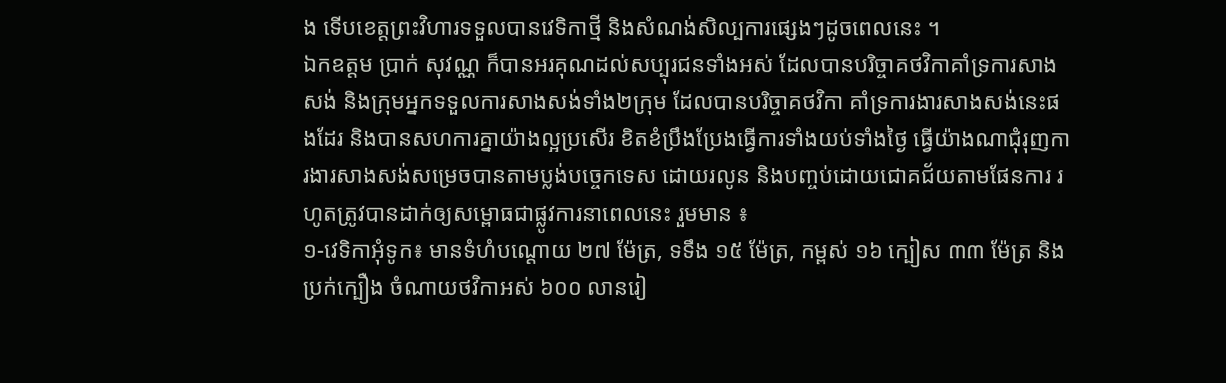ង ទើបខេត្តព្រះវិហារទទួលបានវេទិកាថ្មី និងសំណង់សិល្បការផ្សេងៗដូចពេលនេះ ។
ឯកឧត្តម ប្រាក់ សុវណ្ណ ក៏បានអរគុណដល់សប្បុរជនទាំងអស់ ដែលបានបរិច្ចាគថវិកាគាំទ្រការសាងសង់ និងក្រុមអ្នកទទួលការសាងសង់ទាំង២ក្រុម ដែលបានបរិច្ចាគថវិកា គាំទ្រការងារសាងសង់នេះផងដែរ និងបានសហការគ្នាយ៉ាងល្អប្រសើរ ខិតខំប្រឹងប្រែងធ្វើការទាំងយប់ទាំងថ្ងៃ ធ្វើយ៉ាងណាជុំរុញការងារសាងសង់សម្រេចបានតាមប្លង់បច្ចេកទេស ដោយរលូន និងបញ្ចប់ដោយជោគជ័យតាមផែនការ រហូតត្រូវបានដាក់ឲ្យសម្ពោធជាផ្លូវការនាពេលនេះ រួមមាន ៖
១-វេទិកាអុំទូក៖ មានទំហំបណ្ដោយ ២៧ ម៉ែត្រ, ទទឹង ១៥ ម៉ែត្រ, កម្ពស់ ១៦ ក្បៀស ៣៣ ម៉ែត្រ និងប្រក់ក្បឿង ចំណាយថវិកាអស់ ៦០០ លានរៀ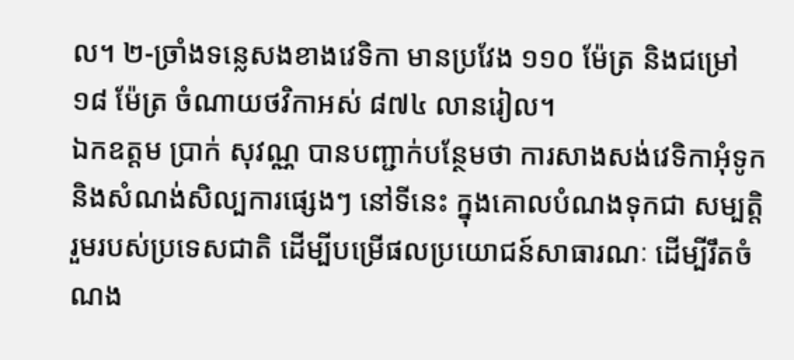ល។ ២-ច្រាំងទន្លេសងខាងវេទិកា មានប្រវែង ១១០ ម៉ែត្រ និងជម្រៅ ១៨ ម៉ែត្រ ចំណាយថវិកាអស់ ៨៧៤ លានរៀល។
ឯកឧត្តម ប្រាក់ សុវណ្ណ បានបញ្ជាក់បន្ថែមថា ការសាងសង់វេទិកាអុំទូក និងសំណង់សិល្បការផ្សេងៗ នៅទីនេះ ក្នុងគោលបំណងទុកជា សម្បត្តិរួមរបស់ប្រទេសជាតិ ដើម្បីបម្រើផលប្រយោជន៍សាធារណៈ ដើម្បីរឹតចំណង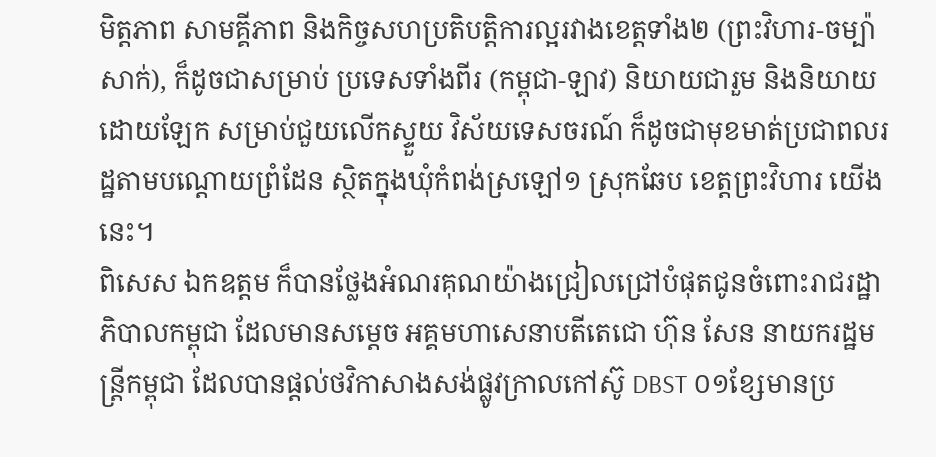មិត្តភាព សាមគ្គីភាព និងកិច្ចសហប្រតិបត្តិការល្អរវាងខេត្តទាំង២ (ព្រះវិហារ-ចម្ប៉ាសាក់), ក៏ដូចជាសម្រាប់ ប្រទេសទាំងពីរ (កម្ពុជា-ឡាវ) និយាយជារួម និងនិយាយដោយឡែក សម្រាប់ជួយលើកស្ទួយ វិស័យទេសចរណ៍ ក៏ដូចជាមុខមាត់ប្រជាពលរដ្ឋតាមបណ្ដោយព្រំដែន ស្ថិតក្នុងឃុំកំពង់ស្រឡៅ១ ស្រុកឆែប ខេត្តព្រះវិហារ យើងនេះ។
ពិសេស ឯកឧត្តម ក៏បានថ្លែងអំណរគុណយ៉ាងជ្រៀលជ្រៅបំផុតជូនចំពោះរាជរដ្ឋាភិបាលកម្ពុជា ដែលមានសម្តេច អគ្គមហាសេនាបតីតេជោ ហ៊ុន សែន នាយករដ្ឋមន្ត្រីកម្ពុជា ដែលបានផ្តល់ថវិកាសាងសង់ផ្លូវក្រាលកៅស៊ូ DBST ០១ខ្សែមានប្រ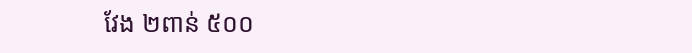វែង ២ពាន់ ៥០០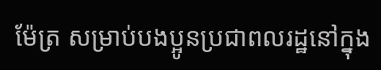ម៉ែត្រ សម្រាប់បងប្អូនប្រជាពលរដ្ឋនៅក្នុង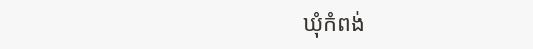ឃុំកំពង់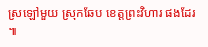ស្រឡៅមួយ ស្រុកឆែប ខេត្តព្រះវិហារ ផងដែរ ៕